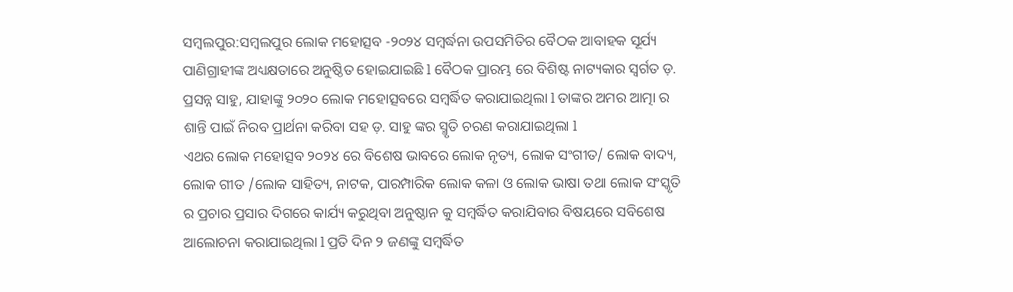ସମ୍ବଲପୁର:ସମ୍ବଲପୁର ଲୋକ ମହୋତ୍ସବ -୨୦୨୪ ସମ୍ବର୍ଦ୍ଧନା ଉପସମିତିର ବୈଠକ ଆବାହକ ସୂର୍ଯ୍ୟ ପାଣିଗ୍ରାହୀଙ୍କ ଅଧ୍ୟକ୍ଷତାରେ ଅନୁଷ୍ଠିତ ହୋଇଯାଇଛି l ବୈଠକ ପ୍ରାରମ୍ଭ ରେ ବିଶିଷ୍ଟ ନାଟ୍ୟକାର ସ୍ବର୍ଗତ ଡ଼. ପ୍ରସନ୍ନ ସାହୁ, ଯାହାଙ୍କୁ ୨୦୨୦ ଲୋକ ମହୋତ୍ସବରେ ସମ୍ବର୍ଦ୍ଧିତ କରାଯାଇଥିଲା l ତାଙ୍କର ଅମର ଆତ୍ମା ର ଶାନ୍ତି ପାଇଁ ନିରବ ପ୍ରାର୍ଥନା କରିବା ସହ ଡ଼. ସାହୁ ଙ୍କର ସ୍ମୃତି ଚରଣ କରାଯାଇଥିଲା l
ଏଥର ଲୋକ ମହୋତ୍ସବ ୨୦୨୪ ରେ ବିଶେଷ ଭାବରେ ଲୋକ ନୃତ୍ୟ, ଲୋକ ସଂଗୀତ/ ଲୋକ ବାଦ୍ୟ, ଲୋକ ଗୀତ /ଲୋକ ସାହିତ୍ୟ, ନାଟକ, ପାରମ୍ପାରିକ ଲୋକ କଳା ଓ ଲୋକ ଭାଷା ତଥା ଲୋକ ସଂସ୍କୃତି ର ପ୍ରଚାର ପ୍ରସାର ଦିଗରେ କାର୍ଯ୍ୟ କରୁଥିବା ଅନୁଷ୍ଠାନ କୁ ସମ୍ବର୍ଦ୍ଧିତ କରାଯିବାର ବିଷୟରେ ସବିଶେଷ ଆଲୋଚନା କରାଯାଇଥିଲା l ପ୍ରତି ଦିନ ୨ ଜଣଙ୍କୁ ସମ୍ବର୍ଦ୍ଧିତ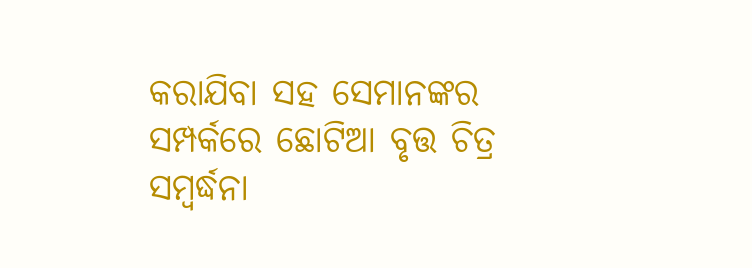କରାଯିବା ସହ ସେମାନଙ୍କର ସମ୍ପର୍କରେ ଛୋଟିଆ ବୃତ୍ତ ଚିତ୍ର ସମ୍ବର୍ଦ୍ଧନା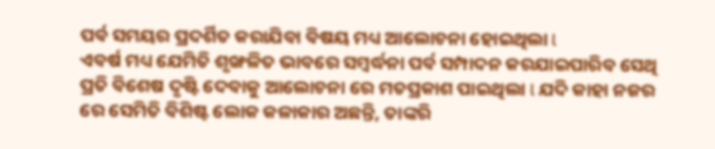ପର୍ବ ସମୟର ପ୍ରଦର୍ଶିତ କରାଯିବା ବିଷୟ ମଧ୍ୟ ଆଲୋଚନା ହୋଇଥିଲା l
ଏବର୍ଷ ମଧ୍ୟ ଯେମିତି ଶୃଙ୍ଖଳିତ ଭାବରେ ସମ୍ବର୍ଦ୍ଧନା ପର୍ବ ସମ୍ପାଦନ କରଯାଇପାରିବ ସେଥି ପ୍ରତି ବିଶେଷ ଦୃଷ୍ଟି ଦେବାକୁ ଆଲୋଚନା ରେ ମତପ୍ରକାଶ ପାଇଥିଲା l ଯଦି କାହା ନଜର ରେ ସେମିତି ବିଶିଷ୍ଟ ଲୋକ କଳାକାର ଅଛନ୍ତି, ତାଙ୍କରି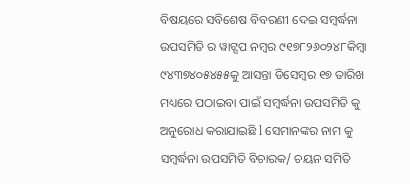ବିଷୟରେ ସବିଶେଷ ବିବରଣୀ ଦେଇ ସମ୍ବର୍ଦ୍ଧନା ଉପସମିତି ର ୱାଟ୍ସପ ନମ୍ବର ୯୧୭୮୨୬୦୨୪୮କିମ୍ବା ୯୪୩୭୪୦୫୪୫୫କୁ ଆସନ୍ତା ଡିସେମ୍ବର ୧୭ ତାରିଖ ମଧ୍ୟରେ ପଠାଇବା ପାଇଁ ସମ୍ବର୍ଦ୍ଧନା ଉପସମିତି କୁ ଅନୁରୋଧ କରାଯାଇଛି l ସେମାନଙ୍କର ନାମ କୁ ସମ୍ବର୍ଦ୍ଧନା ଉପସମିତି ବିଚାରକ/ ଚୟନ ସମିତି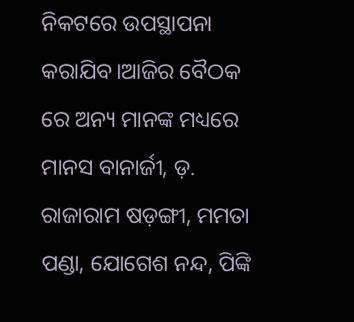ନିକଟରେ ଉପସ୍ଥାପନା କରାଯିବ।ଆଜିର ବୈଠକ ରେ ଅନ୍ୟ ମାନଙ୍କ ମଧ୍ୟରେ ମାନସ ବାନାର୍ଜୀ, ଡ଼. ରାଜାରାମ ଷଡ଼ଙ୍ଗୀ, ମମତା ପଣ୍ଡା, ଯୋଗେଶ ନନ୍ଦ, ପିଙ୍କି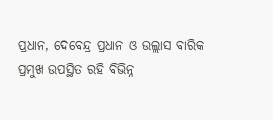ପ୍ରଧାନ, ଦେବେନ୍ଦ୍ର ପ୍ରଧାନ ଓ ଉଲ୍ଲାସ ବାରିକ ପ୍ରମୁଖ ଉପସ୍ଥିତ ରହି ବିଭିନ୍ନ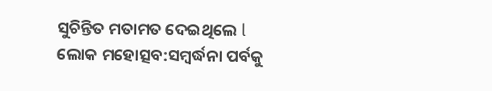ସୁଚିନ୍ତିତ ମତାମତ ଦେଇଥିଲେ l
ଲୋକ ମହୋତ୍ସବ:ସମ୍ବର୍ଦ୍ଧନା ପର୍ବକୁ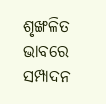ଶୃଙ୍ଖଳିତ ଭାବରେ ସମ୍ପାଦନ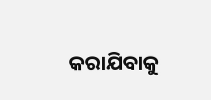କରାଯିବାକୁ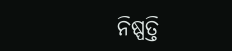ନିଷ୍ପତ୍ତି